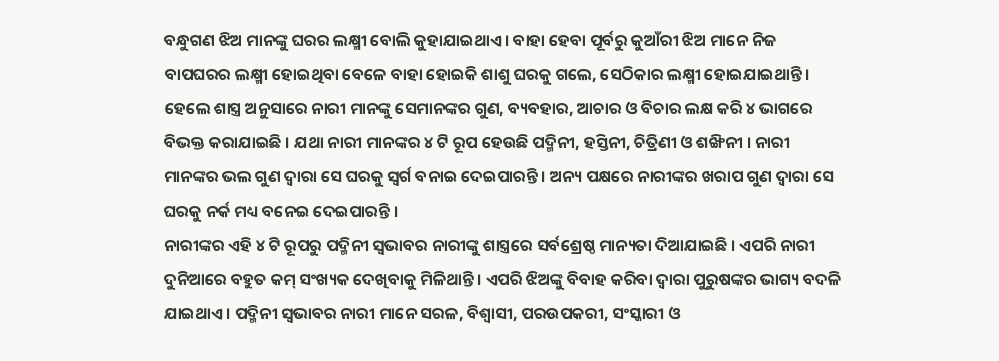ବନ୍ଧୁଗଣ ଝିଅ ମାନଙ୍କୁ ଘରର ଲକ୍ଷ୍ମୀ ବୋଲି କୁହାଯାଇଥାଏ । ବାହା ହେବା ପୂର୍ବରୁ କୁଆଁରୀ ଝିଅ ମାନେ ନିଜ ବାପଘରର ଲକ୍ଷ୍ମୀ ହୋଇଥିବା ବେଳେ ବାହା ହୋଇକି ଶାଶୁ ଘରକୁ ଗଲେ, ସେଠିକାର ଲକ୍ଷ୍ମୀ ହୋଇଯାଇଥାନ୍ତି । ହେଲେ ଶାସ୍ତ୍ର ଅନୁସାରେ ନାରୀ ମାନଙ୍କୁ ସେମାନଙ୍କର ଗୁଣ, ବ୍ୟବହାର, ଆଚାର ଓ ବିଚାର ଲକ୍ଷ କରି ୪ ଭାଗରେ ବିଭକ୍ତ କରାଯାଇଛି । ଯଥା ନାରୀ ମାନଙ୍କର ୪ ଟି ରୂପ ହେଉଛି ପଦ୍ମିନୀ, ହସ୍ତିନୀ, ଚିତ୍ରିଣୀ ଓ ଶଙ୍ଖିନୀ । ନାରୀ ମାନଙ୍କର ଭଲ ଗୁଣ ଦ୍ଵାରା ସେ ଘରକୁ ସ୍ଵର୍ଗ ବନାଇ ଦେଇପାରନ୍ତି । ଅନ୍ୟ ପକ୍ଷରେ ନାରୀଙ୍କର ଖରାପ ଗୁଣ ଦ୍ଵାରା ସେ ଘରକୁ ନର୍କ ମଧ୍ୟ ବନେଇ ଦେଇପାରନ୍ତି ।
ନାରୀଙ୍କର ଏହି ୪ ଟି ରୂପରୁ ପଦ୍ମିନୀ ସ୍ଵଭାବର ନାରୀଙ୍କୁ ଶାସ୍ତ୍ରରେ ସର୍ବଶ୍ରେଷ୍ଠ ମାନ୍ୟତା ଦିଆଯାଇଛି । ଏପରି ନାରୀ ଦୁନିଆରେ ବହୁତ କମ୍ ସଂଖ୍ୟକ ଦେଖିବାକୁ ମିଳିଥାନ୍ତି । ଏପରି ଝିଅଙ୍କୁ ବିବାହ କରିବା ଦ୍ଵାରା ପୁରୁଷଙ୍କର ଭାଗ୍ୟ ବଦଳି ଯାଇଥାଏ । ପଦ୍ମିନୀ ସ୍ଵଭାବର ନାରୀ ମାନେ ସରଳ, ବିଶ୍ଵାସୀ, ପରଉପକରୀ, ସଂସ୍କାରୀ ଓ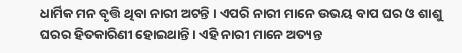ଧାର୍ମିକ ମନ ବୃତ୍ତି ଥିବା ନାରୀ ଅଟନ୍ତି । ଏପରି ନାରୀ ମାନେ ଉଭୟ ବାପ ଘର ଓ ଶାଶୁ ଘରର ହିତକାରିଣୀ ହୋଇଥାନ୍ତି । ଏହି ନାରୀ ମାନେ ଅତ୍ୟନ୍ତ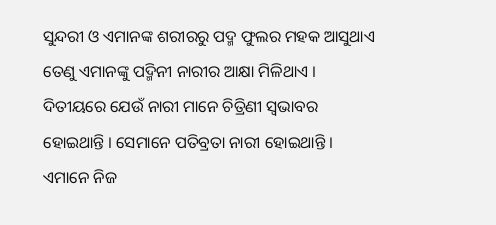ସୁନ୍ଦରୀ ଓ ଏମାନଙ୍କ ଶରୀରରୁ ପଦ୍ମ ଫୁଲର ମହକ ଆସୁଥାଏ ତେଣୁ ଏମାନଙ୍କୁ ପଦ୍ମିନୀ ନାରୀର ଆକ୍ଷା ମିଳିଥାଏ ।
ଦିତୀୟରେ ଯେଉଁ ନାରୀ ମାନେ ଚିତ୍ରିଣୀ ସ୍ଵଭାବର ହୋଇଥାନ୍ତି । ସେମାନେ ପତିବ୍ରତା ନାରୀ ହୋଇଥାନ୍ତି । ଏମାନେ ନିଜ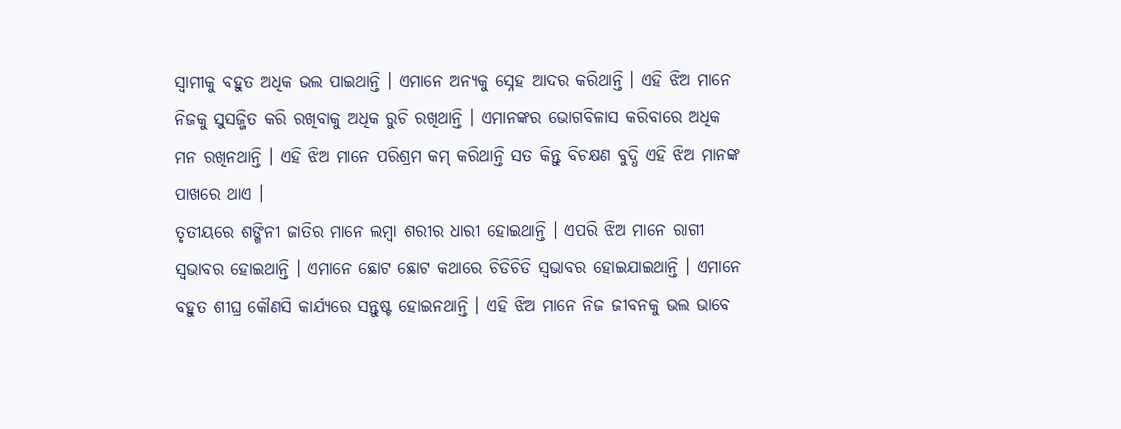ସ୍ଵାମୀକୁ ବହୁତ ଅଧିକ ଭଲ ପାଇଥାନ୍ତି । ଏମାନେ ଅନ୍ୟକୁ ସ୍ନେହ ଆଦର କରିଥାନ୍ତି । ଏହି ଝିଅ ମାନେ ନିଜକୁ ସୁସଜ୍ଜିତ କରି ରଖିବାକୁ ଅଧିକ ରୁଚି ରଖିଥାନ୍ତି । ଏମାନଙ୍କର ଭୋଗବିଳାସ କରିବାରେ ଅଧିକ ମନ ରଖିନଥାନ୍ତି । ଏହି ଝିଅ ମାନେ ପରିଶ୍ରମ କମ୍ କରିଥାନ୍ତି ସତ କିନ୍ତୁ ବିଚକ୍ଷଣ ବୁଦ୍ଧି ଏହି ଝିଅ ମାନଙ୍କ ପାଖରେ ଥାଏ ।
ତୃତୀୟରେ ଶଙ୍ଖିନୀ ଜାତିର ମାନେ ଲମ୍ବା ଶରୀର ଧାରୀ ହୋଇଥାନ୍ତି । ଏପରି ଝିଅ ମାନେ ରାଗୀ ସ୍ଵଭାବର ହୋଇଥାନ୍ତି । ଏମାନେ ଛୋଟ ଛୋଟ କଥାରେ ଚିଡିଚିଡି ସ୍ଵଭାବର ହୋଇଯାଇଥାନ୍ତି । ଏମାନେ ବହୁତ ଶୀଘ୍ର କୌଣସି କାର୍ଯ୍ୟରେ ସନ୍ତୁଷ୍ଟ ହୋଇନଥାନ୍ତି । ଏହି ଝିଅ ମାନେ ନିଜ ଜୀବନକୁ ଭଲ ଭାବେ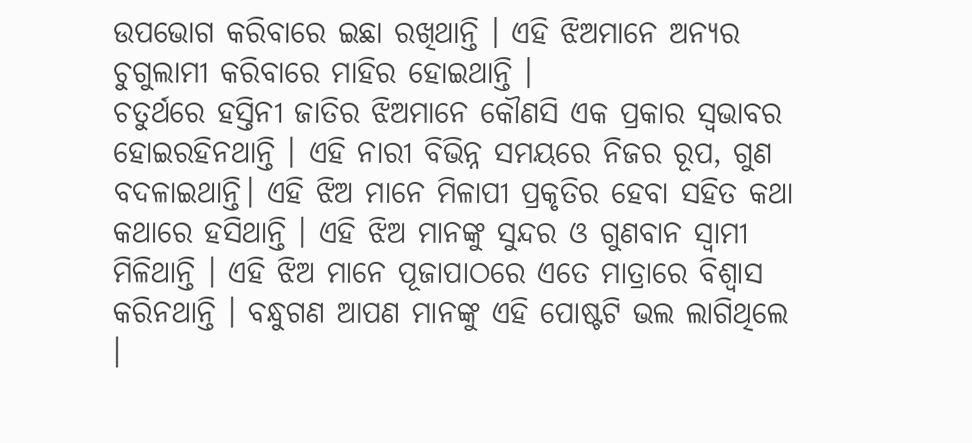ଉପଭୋଗ କରିବାରେ ଇଛା ରଖିଥାନ୍ତି । ଏହି ଝିଅମାନେ ଅନ୍ୟର ଚୁଗୁଲାମୀ କରିବାରେ ମାହିର ହୋଇଥାନ୍ତି ।
ଚତୁର୍ଥରେ ହସ୍ତିନୀ ଜାତିର ଝିଅମାନେ କୌଣସି ଏକ ପ୍ରକାର ସ୍ଵଭାବର ହୋଇରହିନଥାନ୍ତି । ଏହି ନାରୀ ବିଭିନ୍ନ ସମୟରେ ନିଜର ରୂପ, ଗୁଣ ବଦଳାଇଥାନ୍ତି। ଏହି ଝିଅ ମାନେ ମିଳାପୀ ପ୍ରକୃତିର ହେବା ସହିତ କଥା କଥାରେ ହସିଥାନ୍ତି । ଏହି ଝିଅ ମାନଙ୍କୁ ସୁନ୍ଦର ଓ ଗୁଣବାନ ସ୍ଵାମୀ ମିଳିଥାନ୍ତି । ଏହି ଝିଅ ମାନେ ପୂଜାପାଠରେ ଏତେ ମାତ୍ରାରେ ବିଶ୍ବାସ କରିନଥାନ୍ତି । ବନ୍ଧୁଗଣ ଆପଣ ମାନଙ୍କୁ ଏହି ପୋଷ୍ଟଟି ଭଲ ଲାଗିଥିଲେ ।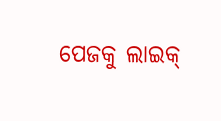ପେଜକୁ ଲାଇକ୍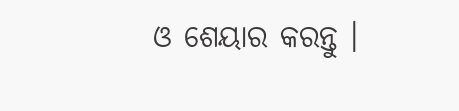ଓ ଶେୟାର କରନ୍ତୁ ।